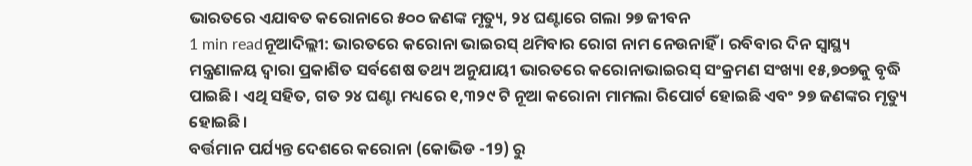ଭାରତରେ ଏଯାବତ କରୋନାରେ ୫୦୦ ଜଣଙ୍କ ମୃତ୍ୟୁ, ୨୪ ଘଣ୍ଟାରେ ଗଲା ୨୭ ଜୀବନ
1 min readନୂଆଦିଲ୍ଲୀ: ଭାରତରେ କରୋନା ଭାଇରସ୍ ଥମିବାର ରୋଗ ନାମ ନେଉନାହିଁ । ରବିବାର ଦିନ ସ୍ୱାସ୍ଥ୍ୟ ମନ୍ତ୍ରଣାଳୟ ଦ୍ୱାରା ପ୍ରକାଶିତ ସର୍ବଶେଷ ତଥ୍ୟ ଅନୁଯାୟୀ ଭାରତରେ କରୋନାଭାଇରସ୍ ସଂକ୍ରମଣ ସଂଖ୍ୟା ୧୫,୭୦୭କୁ ବୃଦ୍ଧି ପାଇଛି। ଏଥି ସହିତ, ଗତ ୨୪ ଘଣ୍ଟା ମଧ୍ୟରେ ୧,୩୨୯ ଟି ନୂଆ କରୋନା ମାମଲା ରିପୋର୍ଟ ହୋଇଛି ଏବଂ ୨୭ ଜଣଙ୍କର ମୃତ୍ୟୁ ହୋଇଛି।
ବର୍ତ୍ତମାନ ପର୍ଯ୍ୟନ୍ତ ଦେଶରେ କରୋନା (କୋଭିଡ -19) ରୁ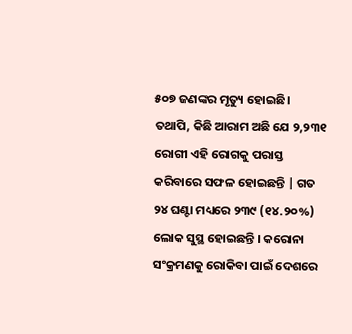୫୦୭ ଜଣଙ୍କର ମୃତ୍ୟୁ ହୋଇଛି। ତଥାପି, କିଛି ଆରାମ ଅଛି ଯେ ୨,୨୩୧ ରୋଗୀ ଏହି ରୋଗକୁ ପରାସ୍ତ କରିବାରେ ସଫଳ ହୋଇଛନ୍ତି | ଗତ ୨୪ ଘଣ୍ଟା ମଧ୍ୟରେ ୨୩୯ (୧୪.୨୦%) ଲୋକ ସୁସ୍ଥ ହୋଇଛନ୍ତି । କରୋନା ସଂକ୍ରମଣକୁ ରୋକିବା ପାଇଁ ଦେଶରେ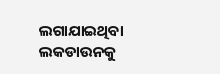ଲଗାଯାଇଥିବା ଲକଡାଉନକୁ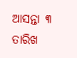ଆସନ୍ତା ୩ ତାରିଖ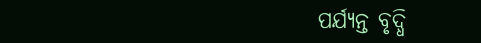ପର୍ଯ୍ୟନ୍ତ ବୃଦ୍ଧି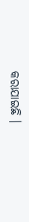କରାଯାଇଛି ।